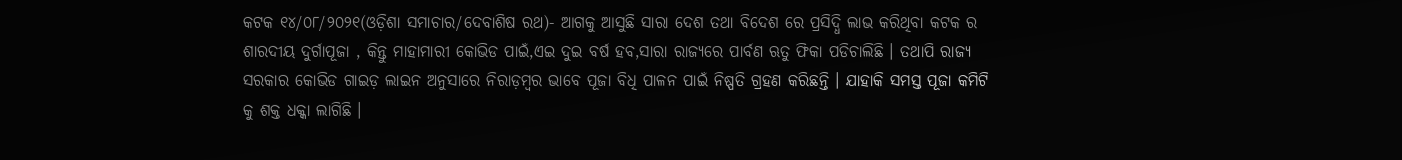କଟକ ୧୪/୦୮/୨୦୨୧(ଓଡ଼ିଶା ସମାଚାର/ଦେବାଶିଷ ରଥ)- ଆଗକୁ ଆସୁଛି ସାରା ଦେଶ ତଥା ବିଦେଶ ରେ ପ୍ରସିଦ୍ଧି ଲାଭ କରିଥିବା କଟକ ର ଶାରଦୀୟ ଦୁର୍ଗାପୂଜା , କିନ୍ତୁ ମାହାମାରୀ କୋଭିଡ ପାଇଁ,ଏଇ ଦୁଇ ବର୍ଷ ହବ,ସାରା ରାଜ୍ୟରେ ପାର୍ବଣ ଋତୁ ଫିକା ପଡିଚାଲିଛି । ତଥାପି ରାଜ୍ୟ ସରକାର କୋଭିଡ ଗାଇଡ଼ ଲାଇନ ଅନୁସାରେ ନିରାଡ଼ମ୍ବର ଭାବେ ପୂଜା ବିଧି ପାଳନ ପାଇଁ ନିଷ୍ପତି ଗ୍ରହଣ କରିଛନ୍ତି । ଯାହାକି ସମସ୍ତ ପୂଜା କମିଟି କୁ ଶକ୍ତ ଧକ୍କା ଲାଗିଛି ।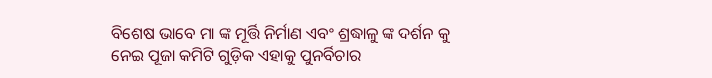ବିଶେଷ ଭାବେ ମା ଙ୍କ ମୂର୍ତ୍ତି ନିର୍ମାଣ ଏବଂ ଶ୍ରଦ୍ଧାଳୁ ଙ୍କ ଦର୍ଶନ କୁ ନେଇ ପୂଜା କମିଟି ଗୁଡ଼ିକ ଏହାକୁ ପୁନର୍ବିଚାର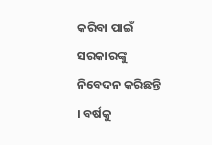କରିବା ପାଇଁ ସରକାରଙ୍କୁ ନିବେଦନ କରିଛନ୍ତି । ବର୍ଷକୁ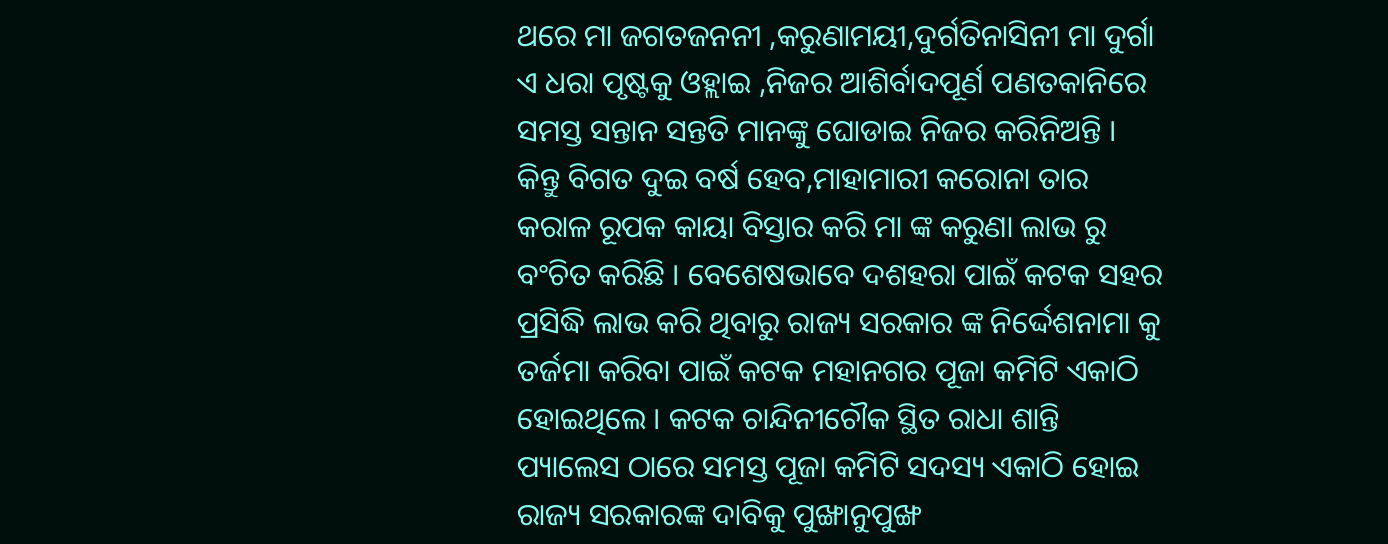ଥରେ ମା ଜଗତଜନନୀ ,କରୁଣାମୟୀ,ଦୁର୍ଗତିନାସିନୀ ମା ଦୁର୍ଗା ଏ ଧରା ପୃଷ୍ଟକୁ ଓହ୍ଲାଇ ,ନିଜର ଆଶିର୍ବାଦପୂର୍ଣ ପଣତକାନିରେ ସମସ୍ତ ସନ୍ତାନ ସନ୍ତତି ମାନଙ୍କୁ ଘୋଡାଇ ନିଜର କରିନିଅନ୍ତି । କିନ୍ତୁ ବିଗତ ଦୁଇ ବର୍ଷ ହେବ,ମାହାମାରୀ କରୋନା ତାର କରାଳ ରୂପକ କାୟା ବିସ୍ତାର କରି ମା ଙ୍କ କରୁଣା ଲାଭ ରୁ ବଂଚିତ କରିଛି । ବେଶେଷଭାବେ ଦଶହରା ପାଇଁ କଟକ ସହର ପ୍ରସିଦ୍ଧି ଲାଭ କରି ଥିବାରୁ ରାଜ୍ୟ ସରକାର ଙ୍କ ନିର୍ଦ୍ଦେଶନାମା କୁ ତର୍ଜମା କରିବା ପାଇଁ କଟକ ମହାନଗର ପୂଜା କମିଟି ଏକାଠି ହୋଇଥିଲେ । କଟକ ଚାନ୍ଦିନୀଚୌକ ସ୍ଥିତ ରାଧା ଶାନ୍ତି ପ୍ୟାଲେସ ଠାରେ ସମସ୍ତ ପୂଜା କମିଟି ସଦସ୍ୟ ଏକାଠି ହୋଇ ରାଜ୍ୟ ସରକାରଙ୍କ ଦାବିକୁ ପୁଙ୍ଖାନୁପୁଙ୍ଖ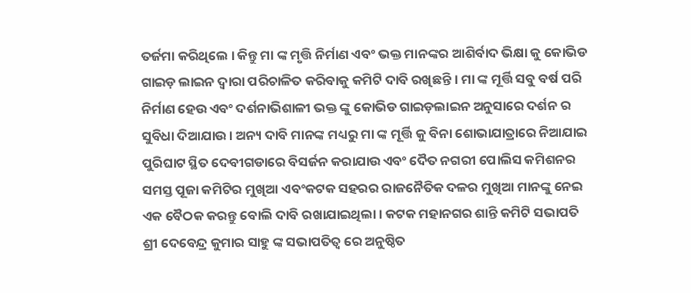ତର୍ଜମା କରିଥିଲେ । କିନ୍ତୁ ମା ଙ୍କ ମୃତ୍ତି ନିର୍ମାଣ ଏବଂ ଭକ୍ତ ମାନଙ୍କର ଆଶିର୍ବାଦ ଭିକ୍ଷା କୁ କୋଭିଡ ଗାଇଡ଼ ଲାଇନ ଦ୍ଵାରା ପରିଚାଳିତ କରିବାକୁ କମିଟି ଦାବି ରଖିଛନ୍ତି । ମା ଙ୍କ ମୂର୍ତ୍ତି ସବୁ ବର୍ଷ ପରି ନିର୍ମାଣ ହେଉ ଏବଂ ଦର୍ଶନାଭିଶାଳୀ ଭକ୍ତ ଙ୍କୁ କୋଭିଡ ଗାଇଡ଼ଲାଇନ ଅନୁସାରେ ଦର୍ଶନ ର ସୁବିଧା ଦିଆଯାଉ । ଅନ୍ୟ ଦାବି ମାନଙ୍କ ମଧ୍ୟରୁ ମା ଙ୍କ ମୂର୍ତ୍ତି କୁ ବିନା ଶୋଭାଯାତ୍ରାରେ ନିଆଯାଇ ପୁରିଘାଟ ସ୍ଥିତ ଦେବୀଗଡାରେ ବିସର୍ଜନ କରାଯାଉ ଏବଂ ଦୈତ ନଗରୀ ପୋଲିସ କମିଶନର ସମସ୍ତ ପୂଜା କମିଟିର ମୁଖିଆ ଏବଂକଟକ ସହରର ରାଜନୈତିକ ଦଳର ମୁଖିଆ ମାନଙ୍କୁ ନେଇ ଏକ ବୈଠକ କରନ୍ତୁ ବୋଲି ଦାବି ରଖାଯାଇଥିଲା । କଟକ ମହାନଗର ଶାନ୍ତି କମିଟି ସଭାପତି ଶ୍ରୀ ଦେବେନ୍ଦ୍ର କୁମାର ସାହୁ ଙ୍କ ସଭାପତିତ୍ୱ ରେ ଅନୁଷ୍ଠିତ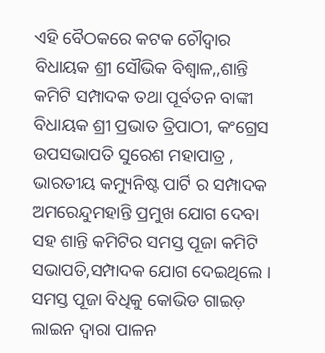ଏହି ବୈଠକରେ କଟକ ଚୌଦ୍ୱାର ବିଧାୟକ ଶ୍ରୀ ସୌଭିକ ବିଶ୍ୱାଳ,,ଶାନ୍ତି କମିଟି ସମ୍ପାଦକ ତଥା ପୂର୍ବତନ ବାଙ୍କୀ ବିଧାୟକ ଶ୍ରୀ ପ୍ରଭାତ ତ୍ରିପାଠୀ, କଂଗ୍ରେସ ଉପସଭାପତି ସୁରେଶ ମହାପାତ୍ର , ଭାରତୀୟ କମ୍ୟୁନିଷ୍ଟ ପାର୍ଟି ର ସମ୍ପାଦକ ଅମରେନ୍ଦୁମହାନ୍ତି ପ୍ରମୁଖ ଯୋଗ ଦେବା ସହ ଶାନ୍ତି କମିଟିର ସମସ୍ତ ପୂଜା କମିଟି ସଭାପତି,ସମ୍ପାଦକ ଯୋଗ ଦେଇଥିଲେ । ସମସ୍ତ ପୂଜା ବିଧିକୁ କୋଭିଡ ଗାଇଡ଼ ଲାଇନ ଦ୍ଵାରା ପାଳନ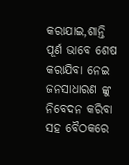କରାଯାଇ,ଶାନ୍ତି ପୂର୍ଣ ଭାବେ ଶେଷ କରାଯିବା ନେଇ ଜନସାଧାରଣ ଙ୍କୁ ନିବେଦନ କରିବା ସହ ବୈଠକରେ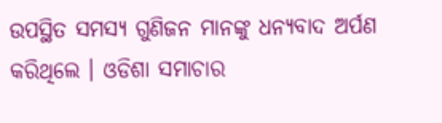ଉପସ୍ଥିତ ସମସ୍ୟ ଗୁଣିଜନ ମାନଙ୍କୁ ଧନ୍ୟବାଦ ଅର୍ପଣ କରିଥିଲେ । ଓଡିଶା ସମାଚାର